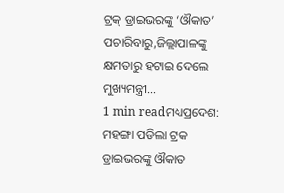ଟ୍ରକ୍ ଡ୍ରାଇଭରଙ୍କୁ ‘ଔକାତ’ ପଚାରିବାରୁ,ଜିଲ୍ଲାପାଳଙ୍କୁ କ୍ଷମତାରୁ ହଟାଇ ଦେଲେ ମୁଖ୍ୟମନ୍ତ୍ରୀ…
1 min readମଧ୍ୟପ୍ରଦେଶ: ମହଙ୍ଗା ପଡିଲା ଟ୍ରକ ଡ୍ରାଇଭରଙ୍କୁ ଔକାତ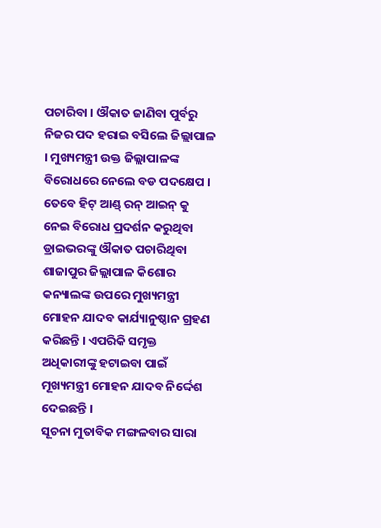ପଚାରିବା । ଔକାତ ଜାଣିବା ପୁର୍ବରୁ ନିଜର ପଦ ହରାଇ ବସିଲେ ଜିଲ୍ଲାପାଳ । ମୁଖ୍ୟମନ୍ତ୍ରୀ ଉକ୍ତ ଜିଲ୍ଲାପାଳଙ୍କ ବିରୋଧରେ ନେଲେ ବଡ ପଦକ୍ଷେପ । ତେବେ ହିଟ୍ ଆଣ୍ଡ୍ ରନ୍ ଆଇନ୍ କୁ ନେଇ ବିରୋଧ ପ୍ରଦର୍ଶନ କରୁଥିବା ଡ୍ରାଇଭରଙ୍କୁ ଔକାତ ପଚାରିଥିବା ଶାଜାପୁର ଜିଲ୍ଲାପାଳ କିଶୋର କନ୍ୟାଲଙ୍କ ଉପରେ ମୁଖ୍ୟମନ୍ତ୍ରୀ ମୋହନ ଯାଦବ କାର୍ଯ୍ୟାନୁଷ୍ଠାନ ଗ୍ରହଣ କରିଛନ୍ତି । ଏପରିକି ସମୃକ୍ତ ଅଧିକାରୀଙ୍କୁ ହଟାଇବା ପାଇଁ ମୂଖ୍ୟମନ୍ତ୍ରୀ ମୋହନ ଯାଦବ ନିର୍ଦ୍ଦେଶ ଦେଇଛନ୍ତି ।
ସୂଚନା ମୁତାବିକ ମଙ୍ଗଳବାର ସାରା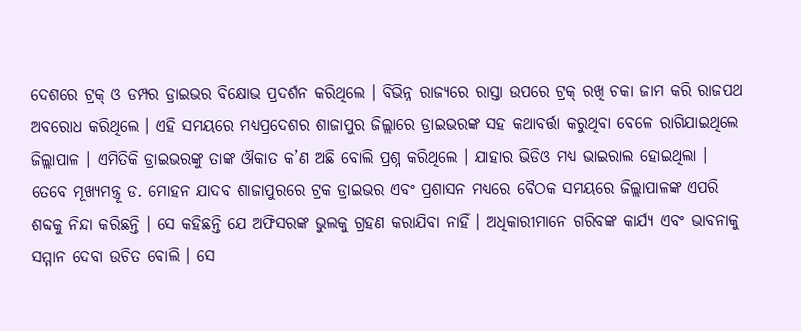ଦେଶରେ ଟ୍ରକ୍ ଓ ଡମ୍ପର ଡ୍ରାଇଭର ବିକ୍ଷୋଭ ପ୍ରଦର୍ଶନ କରିଥିଲେ । ବିଭିନ୍ନ ରାଜ୍ୟରେ ରାସ୍ତା ଉପରେ ଟ୍ରକ୍ ରଖି ଚକା ଜାମ କରି ରାଜପଥ ଅବରୋଧ କରିଥିଲେ । ଏହି ସମୟରେ ମଧ୍ୟପ୍ରଦେଶର ଶାଜାପୁର ଜିଲ୍ଲାରେ ଡ୍ରାଇଭରଙ୍କ ସହ କଥାବର୍ତ୍ତା କରୁଥିବା ବେଳେ ରାଗିଯାଇଥିଲେ ଜିଲ୍ଲାପାଳ । ଏମିତିକି ଡ୍ରାଇଭରଙ୍କୁ ତାଙ୍କ ଔକାତ କ’ଣ ଅଛି ବୋଲି ପ୍ରଶ୍ନ କରିଥିଲେ । ଯାହାର ଭିଡିଓ ମଧ୍ୟ ଭାଇରାଲ ହୋଇଥିଲା ।
ତେବେ ମୂଖ୍ୟମନ୍ତ୍ରୂ ଡ. ମୋହନ ଯାଦବ ଶାଜାପୁରରେ ଟ୍ରକ ଡ୍ରାଇଭର ଏବଂ ପ୍ରଶାସନ ମଧ୍ୟରେ ବୈଠକ ସମୟରେ ଜିଲ୍ଲାପାଳଙ୍କ ଏପରି ଶବ୍ଦକୁ ନିନ୍ଦା କରିଛନ୍ତି । ସେ କହିଛନ୍ତି ଯେ ଅଫିସରଙ୍କ ଭୁଲକୁ ଗ୍ରହଣ କରାଯିବା ନାହିଁ । ଅଧିକାରୀମାନେ ଗରିବଙ୍କ କାର୍ଯ୍ୟ ଏବଂ ଭାବନାକୁ ସମ୍ମାନ ଦେବା ଉଚିତ ବୋଲି । ସେ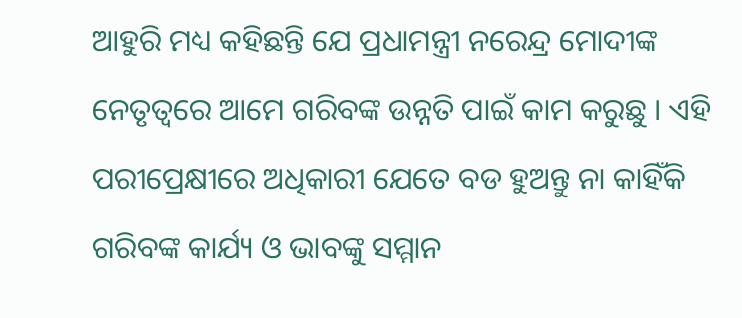ଆହୁରି ମଧ୍ୟ କହିଛନ୍ତି ଯେ ପ୍ରଧାମନ୍ତ୍ରୀ ନରେନ୍ଦ୍ର ମୋଦୀଙ୍କ ନେତୃତ୍ୱରେ ଆମେ ଗରିବଙ୍କ ଉନ୍ନତି ପାଇଁ କାମ କରୁଛୁ । ଏହି ପରୀପ୍ରେକ୍ଷୀରେ ଅଧିକାରୀ ଯେତେ ବଡ ହୁଅନ୍ତୁ ନା କାହିଁକି ଗରିବଙ୍କ କାର୍ଯ୍ୟ ଓ ଭାବଙ୍କୁ ସମ୍ମାନ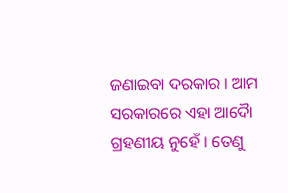ଜଣାଇବା ଦରକାର । ଆମ ସରକାରରେ ଏହା ଆଦୈା ଗ୍ରହଣୀୟ ନୁହେଁ । ତେଣୁ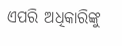ଏପରି ଅଧିକାରିଙ୍କୁ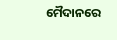ମୈଦାନରେ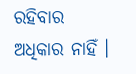ରହିବାର ଅଧିକାର ନାହିଁ ।